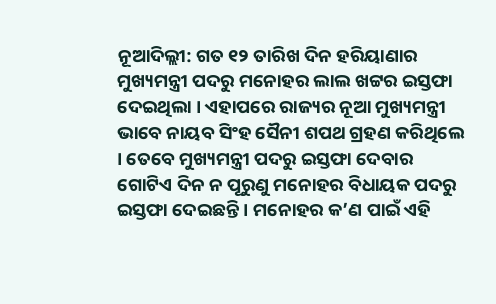ନୂଆଦିଲ୍ଲୀ: ଗତ ୧୨ ତାରିଖ ଦିନ ହରିୟାଣାର ମୁଖ୍ୟମନ୍ତ୍ରୀ ପଦରୁ ମନୋହର ଲାଲ ଖଟ୍ଟର ଇସ୍ତଫା ଦେଇଥିଲା । ଏହାପରେ ରାଜ୍ୟର ନୂଆ ମୁଖ୍ୟମନ୍ତ୍ରୀ ଭାବେ ନାୟବ ସିଂହ ସୈନୀ ଶପଥ ଗ୍ରହଣ କରିଥିଲେ । ତେବେ ମୁଖ୍ୟମନ୍ତ୍ରୀ ପଦରୁ ଇସ୍ତଫା ଦେବାର ଗୋଟିଏ ଦିନ ନ ପୂରୁଣୁ ମନୋହର ବିଧାୟକ ପଦରୁ ଇସ୍ତଫା ଦେଇଛନ୍ତି । ମନୋହର କ’ଣ ପାଇଁ ଏହି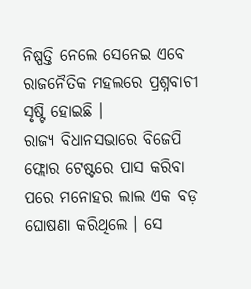ନିଷ୍ପତ୍ତି ନେଲେ ସେନେଇ ଏବେ ରାଜନୈତିକ ମହଲରେ ପ୍ରଶ୍ନବାଚୀ ସୃଷ୍ଟି ହୋଇଛି ।
ରାଜ୍ୟ ବିଧାନସଭାରେ ବିଜେପି ଫ୍ଲୋର ଟେଷ୍ଟରେ ପାସ କରିବା ପରେ ମନୋହର ଲାଲ ଏକ ବଡ଼ ଘୋଷଣା କରିଥିଲେ । ସେ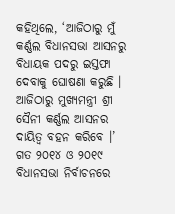କହିଥିଲେ, ‘ଆଜିଠାରୁ ମୁଁ କର୍ଣ୍ଣଲ ବିଧାନସଭା ଆସନରୁ ବିଧାୟକ ପଦରୁ ଇସ୍ତଫା ଦେବାକୁ ଘୋଷଣା କରୁଛି । ଆଜିଠାରୁ ମୁଖ୍ୟମନ୍ତ୍ରୀ ଶ୍ରୀ ସୈନୀ କର୍ଣ୍ଣଲ ଆସନର ଦାୟିତ୍ୱ ବହନ କରିବେ ।’ ଗତ ୨୦୧୪ ଓ ୨୦୧୯ ବିଧାନସଭା ନିର୍ବାଚନରେ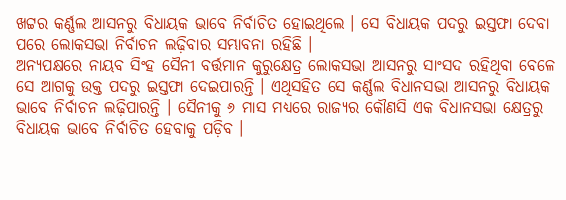ଖଟ୍ଟର କର୍ଣ୍ଣଲ ଆସନରୁ ବିଧାୟକ ଭାବେ ନିର୍ବାଚିତ ହୋଇଥିଲେ । ସେ ବିଧାୟକ ପଦରୁ ଇସ୍ତଫା ଦେବା ପରେ ଲୋକସଭା ନିର୍ବାଚନ ଲଢ଼ିବାର ସମ୍ଭାବନା ରହିଛି ।
ଅନ୍ୟପକ୍ଷରେ ନାୟବ ସିଂହ ସୈନୀ ବର୍ତ୍ତମାନ କୁରୁକ୍ଷେତ୍ର ଲୋକସଭା ଆସନରୁ ସାଂସଦ ରହିଥିବା ବେଳେ ସେ ଆଗକୁ ଉକ୍ତ ପଦରୁ ଇସ୍ତଫା ଦେଇପାରନ୍ତି । ଏଥିସହିତ ସେ କର୍ଣ୍ଣଲ ବିଧାନସଭା ଆସନରୁ ବିଧାୟକ ଭାବେ ନିର୍ବାଚନ ଲଢ଼ିପାରନ୍ତି । ସୈନୀକୁ ୬ ମାସ ମଧ୍ୟରେ ରାଜ୍ୟର କୌଣସି ଏକ ବିଧାନସଭା କ୍ଷେତ୍ରରୁ ବିଧାୟକ ଭାବେ ନିର୍ବାଚିତ ହେବାକୁ ପଡ଼ିବ ।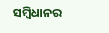ସମ୍ବିଧାନର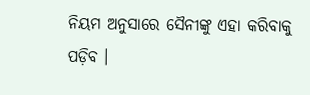ନିୟମ ଅନୁସାରେ ସୈନୀଙ୍କୁ ଏହା କରିବାକୁ ପଡ଼ିବ ।